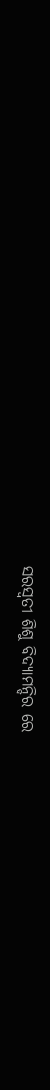ସରସ୍ୱତୀ ଶିଶୁ ବିଦ୍ୟାମନ୍ଦିର ରେ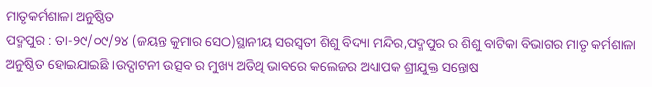ମାତୃକର୍ମଶାଳା ଅନୁଷ୍ଠିତ
ପଦ୍ମପୁର : ତା-୨୯/୦୯/୨୪ (ଜୟନ୍ତ କୁମାର ସେଠ)ସ୍ଥାନୀୟ ସରସ୍ୱତୀ ଶିଶୁ ବିଦ୍ୟା ମନ୍ଦିର,ପଦ୍ମପୁର ର ଶିଶୁ ବାଟିକା ବିଭାଗର ମାତୃ କର୍ମଶାଳା ଅନୁଷ୍ଠିତ ହୋଇଯାଇଛି ।ଉଦ୍ଘାଟନୀ ଉତ୍ସବ ର ମୁଖ୍ୟ ଅତିଥି ଭାବରେ କଲେଜର ଅଧ୍ୟାପକ ଶ୍ରୀଯୁକ୍ତ ସନ୍ତୋଷ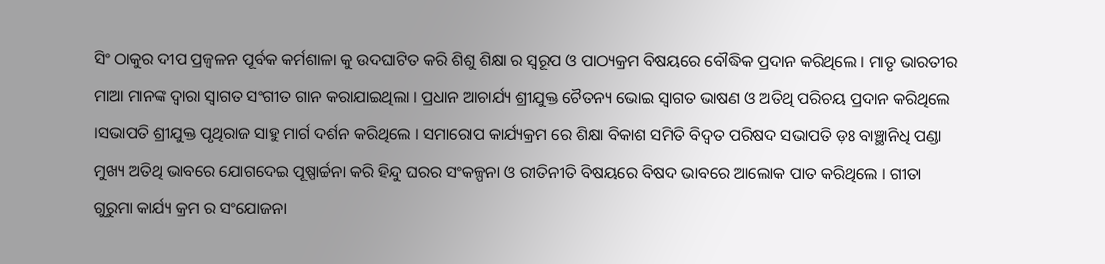ସିଂ ଠାକୁର ଦୀପ ପ୍ରଜ୍ୱଳନ ପୂର୍ବକ କର୍ମଶାଳା କୁ ଉଦଘାଟିତ କରି ଶିଶୁ ଶିକ୍ଷା ର ସ୍ୱରୂପ ଓ ପାଠ୍ୟକ୍ରମ ବିଷୟରେ ବୌଦ୍ଧିକ ପ୍ରଦାନ କରିଥିଲେ । ମାତୃ ଭାରତୀର ମାଆ ମାନଙ୍କ ଦ୍ୱାରା ସ୍ୱାଗତ ସଂଗୀତ ଗାନ କରାଯାଇଥିଲା । ପ୍ରଧାନ ଆଚାର୍ଯ୍ୟ ଶ୍ରୀଯୁକ୍ତ ଚୈତନ୍ୟ ଭୋଇ ସ୍ୱାଗତ ଭାଷଣ ଓ ଅତିଥି ପରିଚୟ ପ୍ରଦାନ କରିଥିଲେ ।ସଭାପତି ଶ୍ରୀଯୁକ୍ତ ପୃଥିରାଜ ସାହୁ ମାର୍ଗ ଦର୍ଶନ କରିଥିଲେ । ସମାରୋପ କାର୍ଯ୍ୟକ୍ରମ ରେ ଶିକ୍ଷା ବିକାଶ ସମିତି ବିଦ୍ୱତ ପରିଷଦ ସଭାପତି ଡ଼ଃ ବାଞ୍ଛାନିଧି ପଣ୍ଡା ମୁଖ୍ୟ ଅତିଥି ଭାବରେ ଯୋଗଦେଇ ପୂଷ୍ପାର୍ଚ୍ଚନା କରି ହିନ୍ଦୁ ଘରର ସଂକଳ୍ପନା ଓ ରୀତିନୀତି ବିଷୟରେ ବିଷଦ ଭାବରେ ଆଲୋକ ପାତ କରିଥିଲେ । ଗୀତା ଗୁରୁମା କାର୍ଯ୍ୟ କ୍ରମ ର ସଂଯୋଜନା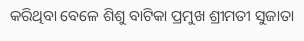କରିଥିବା ବେଳେ ଶିଶୁ ବାଟିକା ପ୍ରମୁଖ ଶ୍ରୀମତୀ ସୁଜାତା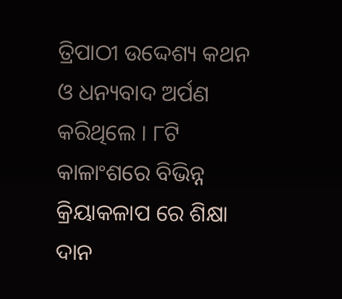ତ୍ରିପାଠୀ ଉଦ୍ଦେଶ୍ୟ କଥନ ଓ ଧନ୍ୟବାଦ ଅର୍ପଣ କରିଥିଲେ । ୮ଟି କାଳାଂଶରେ ବିଭିନ୍ନ କ୍ରିୟାକଳାପ ରେ ଶିକ୍ଷା ଦାନ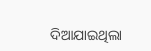ଦିଆଯାଇଥିଲା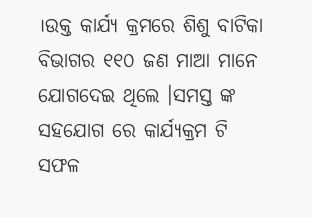।ଉକ୍ତ କାର୍ଯ୍ୟ କ୍ରମରେ ଶିଶୁ ବାଟିକା ବିଭାଗର ୧୧୦ ଜଣ ମାଆ ମାନେ ଯୋଗଦେଇ ଥିଲେ ।ସମସ୍ତ ଙ୍କ ସହଯୋଗ ରେ କାର୍ଯ୍ୟକ୍ରମ ଟି ସଫଳ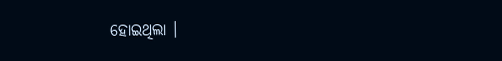ହୋଇଥିଲା ।